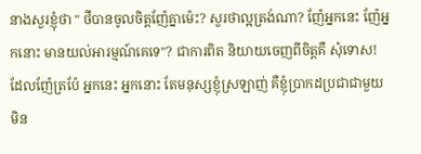នាងសួរខ្ញុំថា " ថីបានចូលចិត្តញ៉ែគ្នាម៉េះ? សួរថាល្អត្រង់ណា? ញ៉ែអ្នកនេះ ញ៉ែអ្នកនោះ មានយល់អារម្មណ៍គេទេ"? ជាការពិត និយាយចេញពីចិត្តគឺ សុំទោស! ដែលញ៉ែត្រប៉ែ អ្នកនេះ អ្នកនោះ តែមនុស្សខ្ញុំស្រឡាញ់ គឺខ្ញុំប្រាកដប្រជាជាមួយ មិន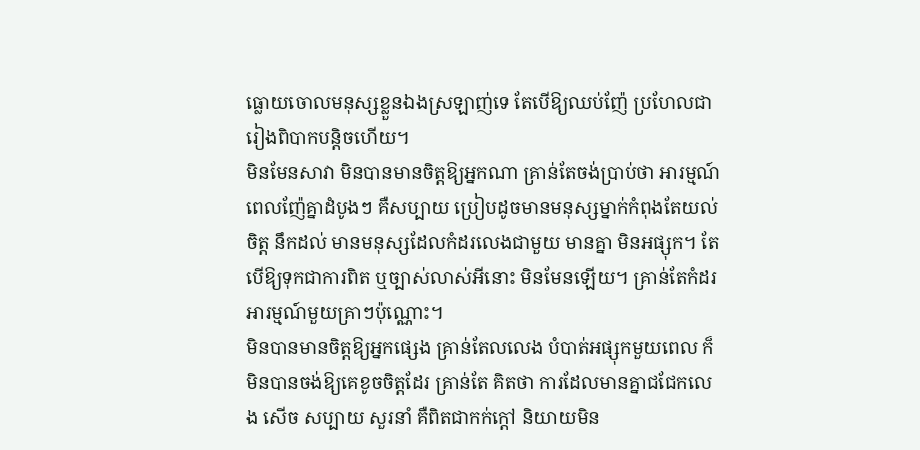ធ្លោយចោលមនុស្សខ្លួនឯងស្រឡាញ់ទេ តែបើឱ្យឈប់ញ៉ែ ប្រហែលជារៀងពិបាកបន្តិចហើយ។
មិនមែនសាវា មិនបានមានចិត្តឱ្យអ្នកណា គ្រាន់តែចង់ប្រាប់ថា អារម្មណ៍ពេលញ៉ែគ្នាដំបូងៗ គឺសប្បាយ ប្រៀបដូចមានមនុស្សម្នាក់កំពុងតែយល់ចិត្ត នឹកដល់ មានមនុស្សដែលកំដរលេងជាមួយ មានគ្នា មិនអផ្សុក។ តែបើឱ្យទុកជាការពិត ឬច្បាស់លាស់អីនោះ មិនមែនឡើយ។ គ្រាន់តែកំដរអារម្មណ៍មួយគ្រាៗប៉ុណ្ណេាះ។
មិនបានមានចិត្តឱ្យអ្នកផ្សេង គ្រាន់តែលលេង បំបាត់អផ្សុកមួយពេល ក៏មិនបានចង់ឱ្យគេខូចចិត្តដែរ គ្រាន់តែ គិតថា ការដែលមានគ្នាជជែកលេង សើច សប្បាយ សួរនាំ គឺពិតជាកក់ក្ដៅ និយាយមិន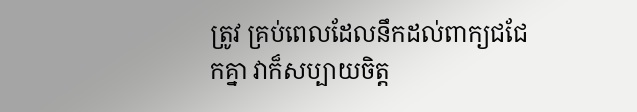ត្រូវ គ្រប់ពេលដែលនឹកដល់ពាក្យជជែកគ្នា វាក៏សប្បាយចិត្ត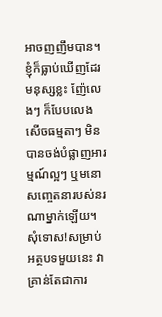អាចញញឹមបាន។
ខ្ញុំក៏ធ្លាប់ឃើញដែរ មនុស្សខ្លះ ញ៉ែលេងៗ ក៏បែបលេងសើចធម្មតាៗ មិនបានចង់បំផ្លាញអារម្មណ៍ល្អៗ ឬមនោសញ្ចេតនារបស់នរណាម្នាក់ឡើយ។
សុំទោស!សម្រាប់អត្ថបទមួយនេះ វាគ្រាន់តែជាការ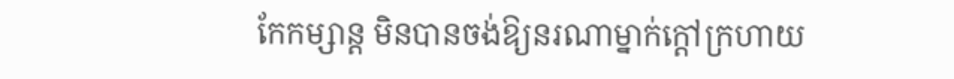កែកម្សាន្ត មិនបានចង់ឱ្យនរណាម្នាក់ក្ដៅក្រហាយ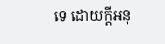ទេ ដោយក្ដីអនុ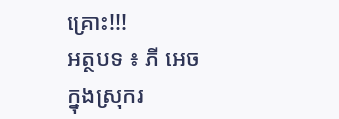គ្រោះ!!!
អត្ថបទ ៖ ភី អេច
ក្នុងស្រុករ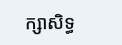ក្សាសិទ្ធ